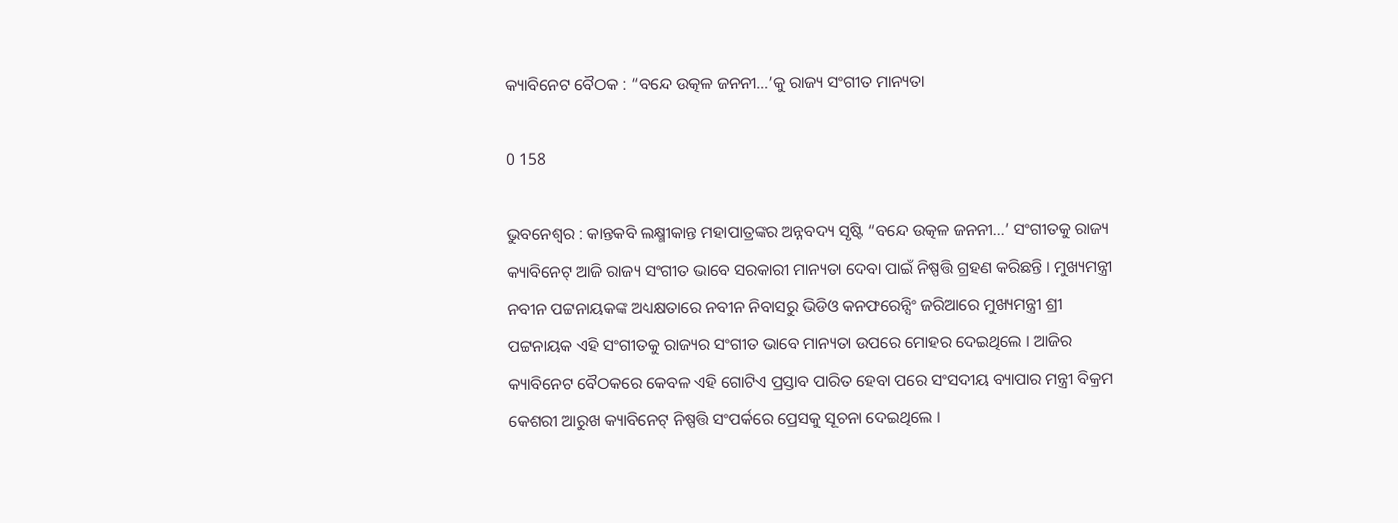କ୍ୟାବିନେଟ ବୈଠକ : “ବନ୍ଦେ ଉତ୍କଳ ଜନନୀ…’କୁ ରାଜ୍ୟ ସଂଗୀତ ମାନ୍ୟତା

0 158

ଭୁବନେଶ୍ୱର : କାନ୍ତକବି ଲକ୍ଷ୍ମୀକାନ୍ତ ମହାପାତ୍ରଙ୍କର ଅନ୍ନବଦ୍ୟ ସୃଷ୍ଟି “ବନ୍ଦେ ଉତ୍କଳ ଜନନୀ…’ ସଂଗୀତକୁ ରାଜ୍ୟ କ୍ୟାବିନେଟ୍ ଆଜି ରାଜ୍ୟ ସଂଗୀତ ଭାବେ ସରକାରୀ ମାନ୍ୟତା ଦେବା ପାଇଁ ନିଷ୍ପତ୍ତି ଗ୍ରହଣ କରିଛନ୍ତି । ମୁଖ୍ୟମନ୍ତ୍ରୀ ନବୀନ ପଟ୍ଟନାୟକଙ୍କ ଅଧ୍ୟକ୍ଷତାରେ ନବୀନ ନିବାସରୁ ଭିଡିଓ କନଫରେନ୍ସିଂ ଜରିଆରେ ମୁଖ୍ୟମନ୍ତ୍ରୀ ଶ୍ରୀ ପଟ୍ଟନାୟକ ଏହି ସଂଗୀତକୁ ରାଜ୍ୟର ସଂଗୀତ ଭାବେ ମାନ୍ୟତା ଉପରେ ମୋହର ଦେଇଥିଲେ । ଆଜିର କ୍ୟାବିନେଟ ବୈଠକରେ କେବଳ ଏହି ଗୋଟିଏ ପ୍ରସ୍ତାବ ପାରିତ ହେବା ପରେ ସଂସଦୀୟ ବ୍ୟାପାର ମନ୍ତ୍ରୀ ବିକ୍ରମ କେଶରୀ ଆରୁଖ କ୍ୟାବିନେଟ୍ ନିଷ୍ପତ୍ତି ସଂପର୍କରେ ପ୍ରେସକୁ ସୂଚନା ଦେଇଥିଲେ ।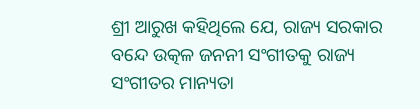ଶ୍ରୀ ଆରୁଖ କହିଥିଲେ ଯେ, ରାଜ୍ୟ ସରକାର ବନ୍ଦେ ଉତ୍କଳ ଜନନୀ ସଂଗୀତକୁ ରାଜ୍ୟ ସଂଗୀତର ମାନ୍ୟତା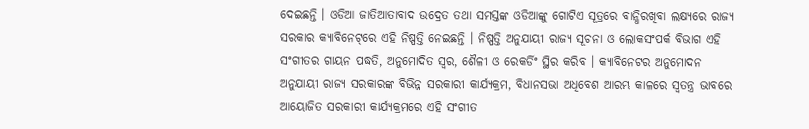ଦେଇଛନ୍ତି । ଓଡିଆ ଜାତିଆତାବାଦ ଉଦ୍ରେତ ତଥା ସମସ୍ତଙ୍କ ଓଡିଆଙ୍କୁ ଗୋଟିଏ ସୂତ୍ରରେ ବାନ୍ଧିରଖିବା ଲକ୍ଷ୍ୟରେ ରାଜ୍ୟ ସରକାର କ୍ୟାବିନେଟ୍‌ରେ ଏହି ନିଷ୍ପତ୍ତି ନେଇଛନ୍ତି । ନିଷ୍ପତ୍ତି ଅନୁଯାୟୀ ରାଜ୍ୟ ସୂଚନା ଓ ଲୋକସଂପର୍କ ବିଭାଗ ଏହି ସଂଗୀତର ଗାୟନ ପଦ୍ଧତି, ଅନୁମୋଦିତ ସ୍ୱର, ଶୈଳୀ ଓ ରେକର୍ଡିଂ ସ୍ଥିର କରିବ । କ୍ୟାବିନେଟର ଅନୁମୋଦନ ଅନୁଯାୟୀ ରାଜ୍ୟ ସରକାରଙ୍କ ବିଭିନ୍ନ ସରକାରୀ କାର୍ଯ୍ୟକ୍ରମ, ବିଧାନସଭା ଅଧିବେଶ ଆରମ୍ଭ କାଳରେ ସ୍ୱତନ୍ତ୍ର ଭାବରେ ଆୟୋଜିତ ସରକାରୀ କାର୍ଯ୍ୟକ୍ରମରେ ଏହି ସଂଗୀତ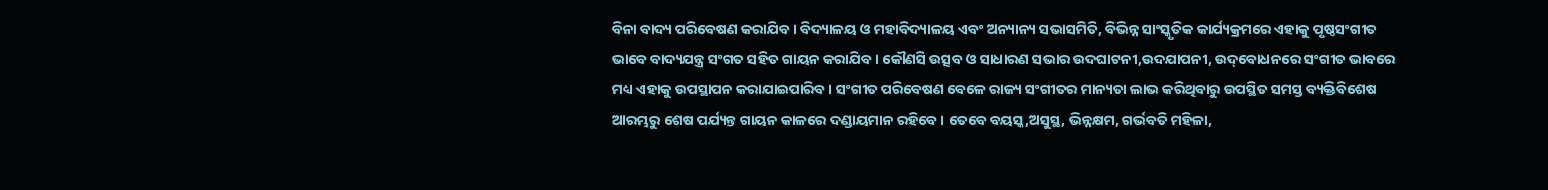ବିନା ବାଦ୍ୟ ପରିବେଷଣ କରାଯିବ । ବିଦ୍ୟାଳୟ ଓ ମହାବିଦ୍ୟାଳୟ ଏବଂ ଅନ୍ୟାନ୍ୟ ସଭାସମିତି, ବିଭିନ୍ନ ସାଂସ୍କୃତିକ କାର୍ଯ୍ୟକ୍ରମରେ ଏହାକୁ ପୃଷ୍ଠସଂଗୀତ ଭାବେ ବାଦ୍ୟଯନ୍ତ୍ର ସଂଗତ ସହିତ ଗାୟନ କରାଯିବ । କୌଣସି ଉତ୍ସବ ଓ ସାଧାରଣ ସଭାର ଉଦଘାଟନୀ,ଉଦଯାପନୀ, ଉଦ୍‌ବୋଧନରେ ସଂଗୀତ ଭାବରେ ମଧ୍ୟ ଏହାକୁ ଉପସ୍ଥାପନ କରାଯାଇପାରିବ । ସଂଗୀତ ପରିବେଷଣ ବେଳେ ରାଜ୍ୟ ସଂଗୀତର ମାନ୍ୟତା ଲାଭ କରିଥିବାରୁ ଉପସ୍ଥିତ ସମସ୍ତ ବ୍ୟକ୍ତିବିଶେଷ ଆରମ୍ଭରୁ ଶେଷ ପର୍ଯ୍ୟନ୍ତ ଗାୟନ କାଳରେ ଦଣ୍ଡାୟମାନ ରହିବେ । ତେବେ ବୟସ୍କ,ଅସୁସ୍ଥ, ଭିନ୍ନକ୍ଷମ, ଗର୍ଭବତି ମହିଳା,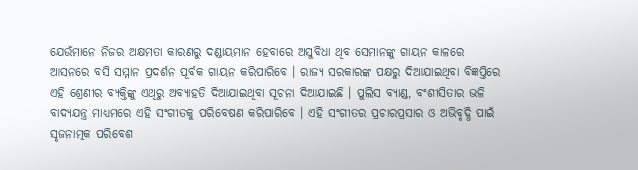ଯେଉଁମାନେ ନିଜର ଅକ୍ଷମତା କାରଣରୁ ଦଣ୍ଡାୟମାନ ହେବାରେ ଅସୁବିଧା ଥିବ ସେମାନଙ୍କୁ ଗାୟନ କାଳରେ ଆସନରେ ବସି ସମ୍ମାନ ପ୍ରଦର୍ଶନ ପୂର୍ବକ ଗାୟନ କରିପାରିବେ । ରାଜ୍ୟ ସରକାରଙ୍କ ପକ୍ଷରୁ ଦିଆଯାଇଥିବା ବିଜ୍ଞପ୍ତିରେ ଏହି ଶ୍ରେଣୀର ବ୍ୟକ୍ତିଙ୍କୁ ଏଥିରୁ ଅବ୍ୟାହତି ଦିଆଯାଇଥିବା ସୂଚନା ଦିଆଯାଇଛି । ପୁଲିସ ବ୍ୟାଣ୍ଡ, ବଂଶୀସିତାର ଭଳି ବାଦ୍ୟଯନ୍ତ୍ର ମାଧ୍ୟମରେ ଏହି ସଂଗୀତକୁ ପରିବେଷଣ କରିପାରିବେ । ଏହି ସଂଗୀତର ପ୍ରଚାରପ୍ରସାର ଓ ଅଭିବୃଦ୍ଧି ପାଇଁ ସୃଜନାତ୍ମକ ପରିବେଶ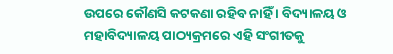ଉପରେ କୌଣସି କଟକଣା ରହିବ ନାହିଁ । ବିଦ୍ୟାଳୟ ଓ ମହାବିଦ୍ୟାଳୟ ପାଠ୍ୟକ୍ରମରେ ଏହି ସଂଗୀତକୁ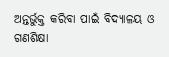ଅନ୍ତର୍ଭୁକ୍ତ କରିବା ପାଇଁ ବିଦ୍ୟାଳୟ ଓ ଗଣଶିକ୍ଷା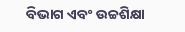ବିଭାଗ ଏବଂ ଉଚ୍ଚଶିକ୍ଷା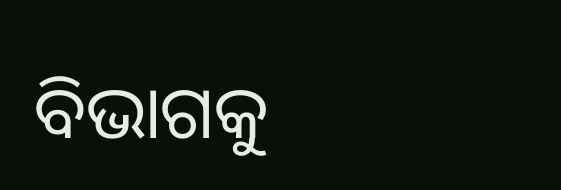ବିଭାଗକୁ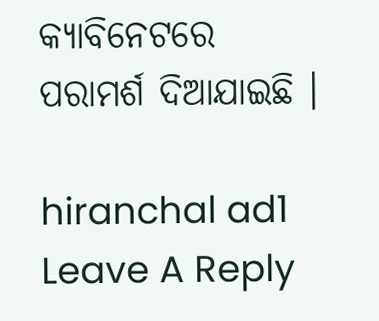କ୍ୟାବିନେଟରେ ପରାମର୍ଶ ଦିଆଯାଇଛି ।

hiranchal ad1
Leave A Reply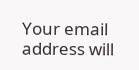Your email address will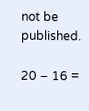not be published.

20 − 16 =